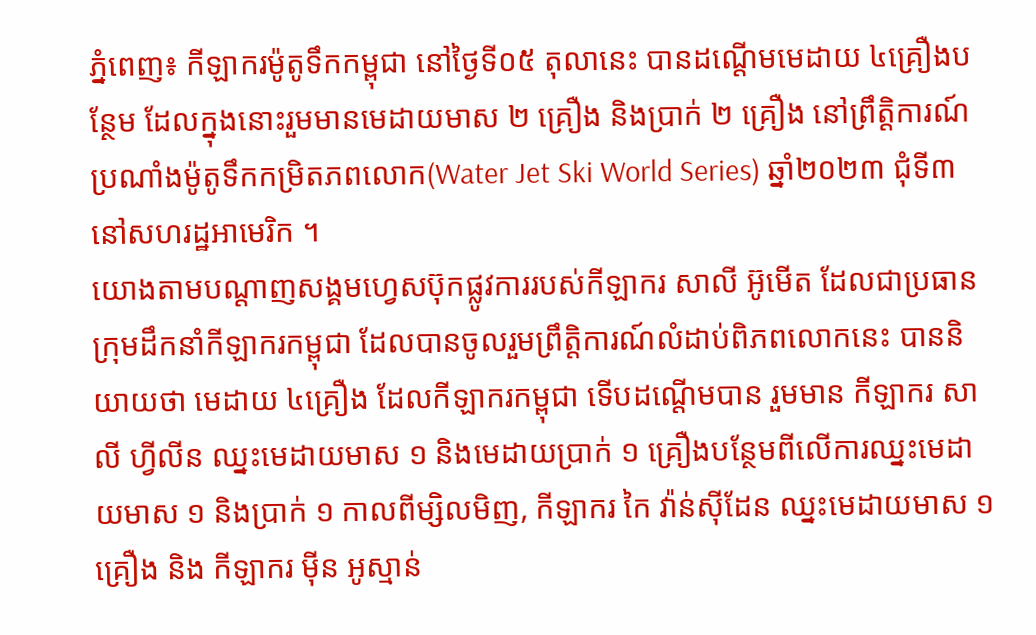ភ្នំពេញ៖ កីឡាករម៉ូតូទឹកកម្ពុជា នៅថ្ងៃទី០៥ តុលានេះ បានដណ្ដើមមេដាយ ៤គ្រឿងបន្ថែម ដែលក្នុងនោះរួមមានមេដាយមាស ២ គ្រឿង និងប្រាក់ ២ គ្រឿង នៅព្រឹត្តិការណ៍ប្រណាំងម៉ូតូទឹកកម្រិតភពលោក(Water Jet Ski World Series) ឆ្នាំ២០២៣ ជុំទី៣ នៅសហរដ្ឋអាមេរិក ។
យោងតាមបណ្ដាញសង្គមហ្វេសប៊ុកផ្លូវការរបស់កីឡាករ សាលី អ៊ូមើត ដែលជាប្រធានក្រុមដឹកនាំកីឡាករកម្ពុជា ដែលបានចូលរួមព្រឹត្តិការណ៍លំដាប់ពិភពលោកនេះ បាននិយាយថា មេដាយ ៤គ្រឿង ដែលកីឡាករកម្ពុជា ទើបដណ្ដើមបាន រួមមាន កីឡាករ សាលី ហ្វីលីន ឈ្នះមេដាយមាស ១ និងមេដាយប្រាក់ ១ គ្រឿងបន្ថែមពីលើការឈ្នះមេដាយមាស ១ និងប្រាក់ ១ កាលពីម្សិលមិញ, កីឡាករ កៃ វ៉ាន់ស៊ីដែន ឈ្នះមេដាយមាស ១គ្រឿង និង កីឡាករ ម៉ីន អូស្មាន់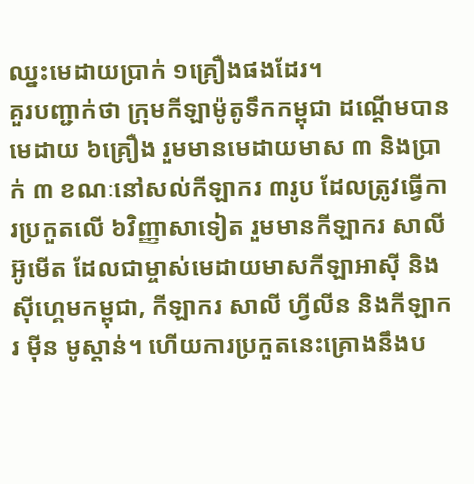ឈ្នះមេដាយប្រាក់ ១គ្រឿងផងដែរ។
គួរបញ្ជាក់ថា ក្រុមកីឡាម៉ូតូទឹកកម្ពុជា ដណ្ដើមបានមេដាយ ៦គ្រឿង រួមមានមេដាយមាស ៣ និងប្រាក់ ៣ ខណៈនៅសល់កីឡាករ ៣រូប ដែលត្រូវធ្វើការប្រកួតលើ ៦វិញ្ញាសាទៀត រួមមានកីឡាករ សាលី អ៊ូមើត ដែលជាម្ចាស់មេដាយមាសកីឡាអាស៊ី និងស៊ីហ្គេមកម្ពុជា, កីឡាករ សាលី ហ្វីលីន និងកីឡាករ ម៉ីន មូស្ដាន់។ ហើយការប្រកួតនេះគ្រោងនឹងប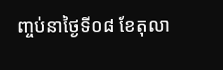ញ្ចប់នាថ្ងៃទី០៨ ខែតុលា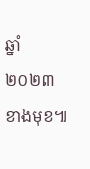ឆ្នាំ២០២៣ខាងមុខ៕